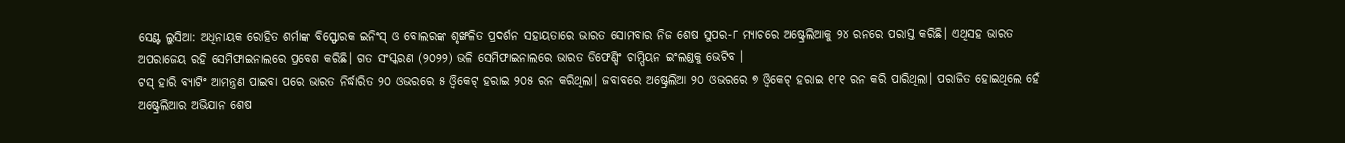ସେଣ୍ଟ ଲୁସିଆ: ଅଧିନାୟକ ରୋହିତ ଶର୍ମାଙ୍କ ବିସ୍ଫୋରକ ଇନିଂସ୍ ଓ ବୋଲରଙ୍କ ଶୃଙ୍ଖଳିତ ପ୍ରଦର୍ଶନ ସହାୟତାରେ ଭାରତ ସୋମବାର ନିଜ ଶେଷ ସୁପର-୮ ମ୍ୟାଚରେ ଅଷ୍ଟ୍ରେଲିଆକୁ ୨୪ ରନରେ ପରାସ୍ତ କରିଛି। ଏଥିସହ ଭାରତ ଅପରାଜେୟ ରହି ସେମିଫାଇନାଲରେ ପ୍ରବେଶ କରିଛି। ଗତ ସଂସ୍କରଣ (୨୦୨୨) ଭଳି ସେମିଫାଇନାଲରେ ଭାରତ ଡିଫେଣ୍ଡିଂ ଚାମ୍ପିୟନ ଇଂଲଣ୍ଡକୁ ଭେଟିବ ।
ଟସ୍ ହାରି ବ୍ୟାଟିଂ ଆମନ୍ତ୍ରଣ ପାଇବା ପରେ ଭାରତ ନିର୍ଦ୍ଧାରିତ ୨୦ ଓଭରରେ ୫ ଓ୍ବିକେଟ୍ ହରାଇ ୨୦୫ ରନ କରିଥିଲା। ଜବାବରେ ଅଷ୍ଟ୍ରେଲିଆ ୨୦ ଓଭରରେ ୭ ଓ୍ବିକେଟ୍ ହରାଇ ୧୮୧ ରନ କରି ପାରିଥିଲା। ପରାଜିତ ହୋଇଥିଲେ ହେଁ ଅଷ୍ଟ୍ରେଲିଆର ଅଭିଯାନ ଶେଷ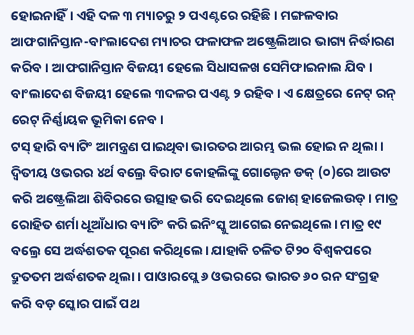ହୋଇନାହିଁ। ଏହି ଦଳ ୩ ମ୍ୟାଚରୁ ୨ ପଏଣ୍ଟରେ ରହିଛି। ମଙ୍ଗଳବାର ଆଫଗାନିସ୍ତାନ-ବାଂଲାଦେଶ ମ୍ୟାଚର ଫଳାଫଳ ଅଷ୍ଟ୍ରେଲିଆର ଭାଗ୍ୟ ନିର୍ଦ୍ଧାରଣ କରିବ। ଆଫଗାନିସ୍ତାନ ବିଜୟୀ ହେଲେ ସିଧାସଳଖ ସେମିଫାଇନାଲ ଯିବ। ବାଂଲାଦେଶ ବିଜୟୀ ହେଲେ ୩ଦଳର ପଏଣ୍ଟ ୨ ରହିବ। ଏ କ୍ଷେତ୍ରରେ ନେଟ୍ ରନ୍ ରେଟ୍ ନିର୍ଣ୍ଣାୟକ ଭୂମିକା ନେବ।
ଟସ୍ ହାରି ବ୍ୟାଟିଂ ଆମନ୍ତ୍ରଣ ପାଇଥିବା ଭାରତର ଆରମ୍ଭ ଭଲ ହୋଇ ନ ଥିଲା । ଦ୍ୱିତୀୟ ଓଭରର ୪ର୍ଥ ବଲ୍ରେ ବିରାଟ କୋହଲିଙ୍କୁ ଗୋଲ୍ଡେନ ଡକ୍ (୦)ରେ ଆଉଟ କରି ଅଷ୍ଟ୍ରେଲିଆ ଶିବିରରେ ଉତ୍ସାହ ଭରି ଦେଇଥିଲେ ଜୋଶ୍ ହାଜେଲଉଡ୍। ମାତ୍ର ରୋହିତ ଶର୍ମା ଧୂଆଁଧାର ବ୍ୟାଟିଂ କରି ଇନିଂସ୍କୁ ଆଗେଇ ନେଇଥିଲେ। ମାତ୍ର ୧୯ ବଲ୍ରେ ସେ ଅର୍ଦ୍ଧଶତକ ପୂରଣ କରିଥିଲେ। ଯାହାକି ଚଳିତ ଟି୨୦ ବିଶ୍ଵକପରେ ଦ୍ରୁତତମ ଅର୍ଦ୍ଧଶତକ ଥିଲା । ପାଓାରପ୍ଲେ ୬ ଓଭରରେ ଭାରତ ୬୦ ରନ ସଂଗ୍ରହ କରି ବଡ଼ ସ୍କୋର ପାଇଁ ପଥ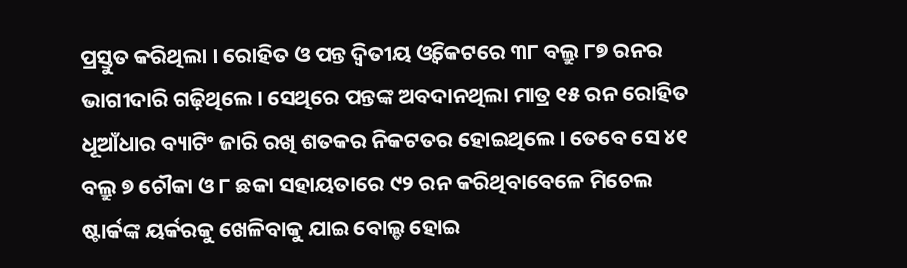ପ୍ରସ୍ତୁତ କରିଥିଲା । ରୋହିତ ଓ ପନ୍ତ ଦ୍ଵିତୀୟ ଓ୍ବିକେଟରେ ୩୮ ବଲ୍ରୁ ୮୭ ରନର ଭାଗୀଦାରି ଗଢ଼ିଥିଲେ। ସେଥିରେ ପନ୍ତଙ୍କ ଅବଦାନଥିଲା ମାତ୍ର ୧୫ ରନ ରୋହିତ ଧୂଆଁଧାର ବ୍ୟାଟିଂ ଜାରି ରଖି ଶତକର ନିକଟତର ହୋଇଥିଲେ। ତେବେ ସେ ୪୧ ବଲ୍ରୁ ୭ ଚୌକା ଓ ୮ ଛକା ସହାୟତାରେ ୯୨ ରନ କରିଥିବାବେଳେ ମିଚେଲ ଷ୍ଟାର୍କଙ୍କ ୟର୍କରକୁ ଖେଳିବାକୁ ଯାଇ ବୋଲ୍ଡ ହୋଇ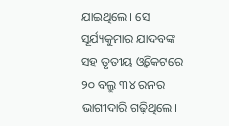ଯାଇଥିଲେ। ସେ ସୂର୍ଯ୍ୟକୁମାର ଯାଦବଙ୍କ ସହ ତୃତୀୟ ଓ୍ବିକେଟରେ ୨୦ ବଲ୍ରୁ ୩୪ ରନର ଭାଗୀଦାରି ଗଢ଼ିଥିଲେ।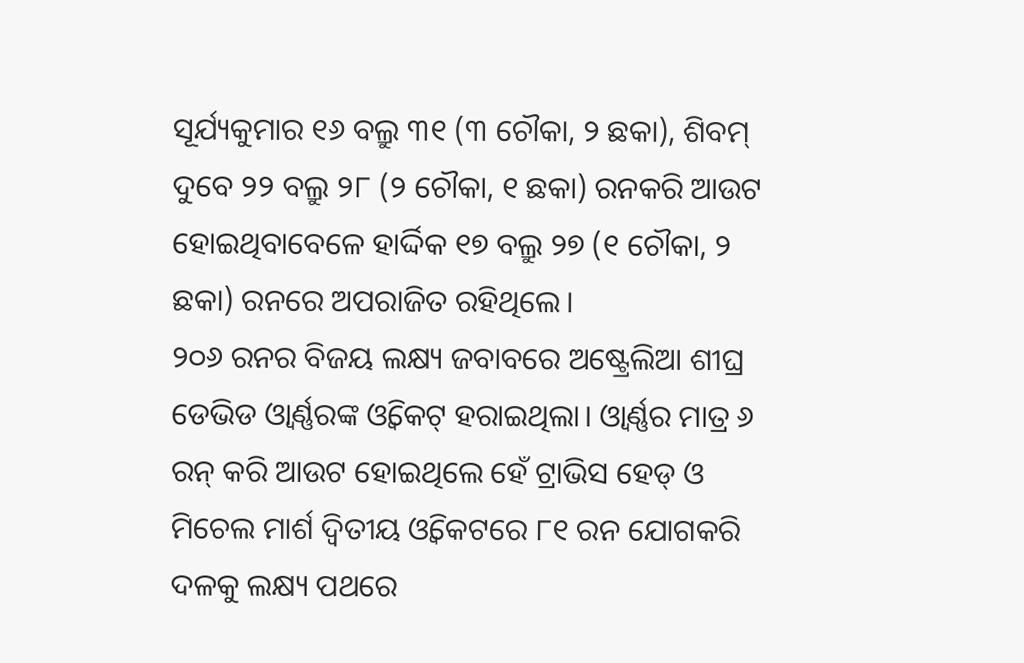ସୂର୍ଯ୍ୟକୁମାର ୧୬ ବଲ୍ରୁ ୩୧ (୩ ଚୌକା, ୨ ଛକା), ଶିବମ୍ ଦୁବେ ୨୨ ବଲ୍ରୁ ୨୮ (୨ ଚୌକା, ୧ ଛକା) ରନକରି ଆଉଟ ହୋଇଥିବାବେଳେ ହାର୍ଦ୍ଦିକ ୧୭ ବଲ୍ରୁ ୨୭ (୧ ଚୌକା, ୨ ଛକା) ରନରେ ଅପରାଜିତ ରହିଥିଲେ।
୨୦୬ ରନର ବିଜୟ ଲକ୍ଷ୍ୟ ଜବାବରେ ଅଷ୍ଟ୍ରେଲିଆ ଶୀଘ୍ର ଡେଭିଡ ଓ୍ବାର୍ଣ୍ଣରଙ୍କ ଓ୍ବିକେଟ୍ ହରାଇଥିଲା। ଓ୍ବାର୍ଣ୍ଣର ମାତ୍ର ୬ ରନ୍ କରି ଆଉଟ ହୋଇଥିଲେ ହେଁ ଟ୍ରାଭିସ ହେଡ୍ ଓ ମିଚେଲ ମାର୍ଶ ଦ୍ୱିତୀୟ ଓ୍ବିକେଟରେ ୮୧ ରନ ଯୋଗକରି ଦଳକୁ ଲକ୍ଷ୍ୟ ପଥରେ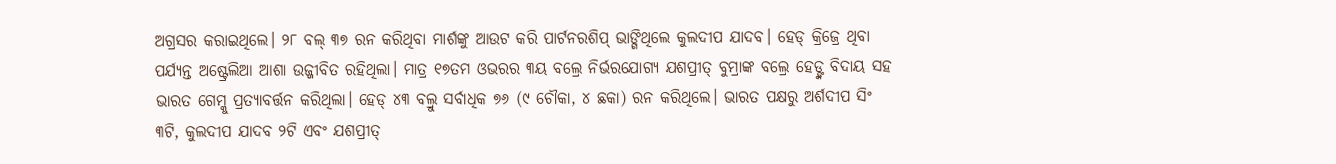ଅଗ୍ରସର କରାଇଥିଲେ। ୨୮ ବଲ୍ ୩୭ ରନ କରିଥିବା ମାର୍ଶଙ୍କୁ ଆଉଟ କରି ପାର୍ଟନରଶିପ୍ ଭାଙ୍ଗିଥିଲେ କୁଲଦୀପ ଯାଦବ। ହେଡ୍ କ୍ରିଜ୍ରେ ଥିବା ପର୍ଯ୍ୟନ୍ତ ଅଷ୍ଟ୍ରେଲିଆ ଆଶା ଉଜ୍ଜୀବିତ ରହିଥିଲା। ମାତ୍ର ୧୭ତମ ଓଭରର ୩ୟ ବଲ୍ରେ ନିର୍ଭରଯୋଗ୍ୟ ଯଶପ୍ରୀତ୍ ବୁମ୍ରାଙ୍କ ବଲ୍ରେ ହେଡ୍ଙ୍କ ବିଦାୟ ସହ ଭାରତ ଗେମ୍କୁ ପ୍ରତ୍ୟାବର୍ତ୍ତନ କରିଥିଲା। ହେଡ୍ ୪୩ ବଲ୍ରୁ ସର୍ବାଧିକ ୭୬ (୯ ଚୌକା, ୪ ଛକା) ରନ କରିଥିଲେ। ଭାରତ ପକ୍ଷରୁ ଅର୍ଶଦୀପ ସିଂ ୩ଟି, କୁଲଦୀପ ଯାଦବ ୨ଟି ଏବଂ ଯଶପ୍ରୀତ୍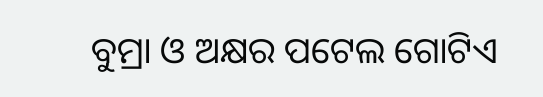ବୁମ୍ରା ଓ ଅକ୍ଷର ପଟେଲ ଗୋଟିଏ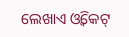ଲେଖାଏ ଓ୍ବିକେଟ୍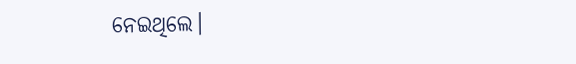ନେଇଥିଲେ।